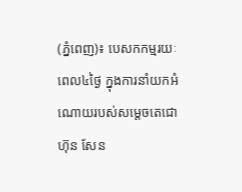(ភ្នំពេញ)៖ បេសកកម្មរយៈពេល៤ថ្ងៃ ក្នុងការនាំយកអំណោយរបស់សម្ដេចតេជោ ហ៊ុន សែន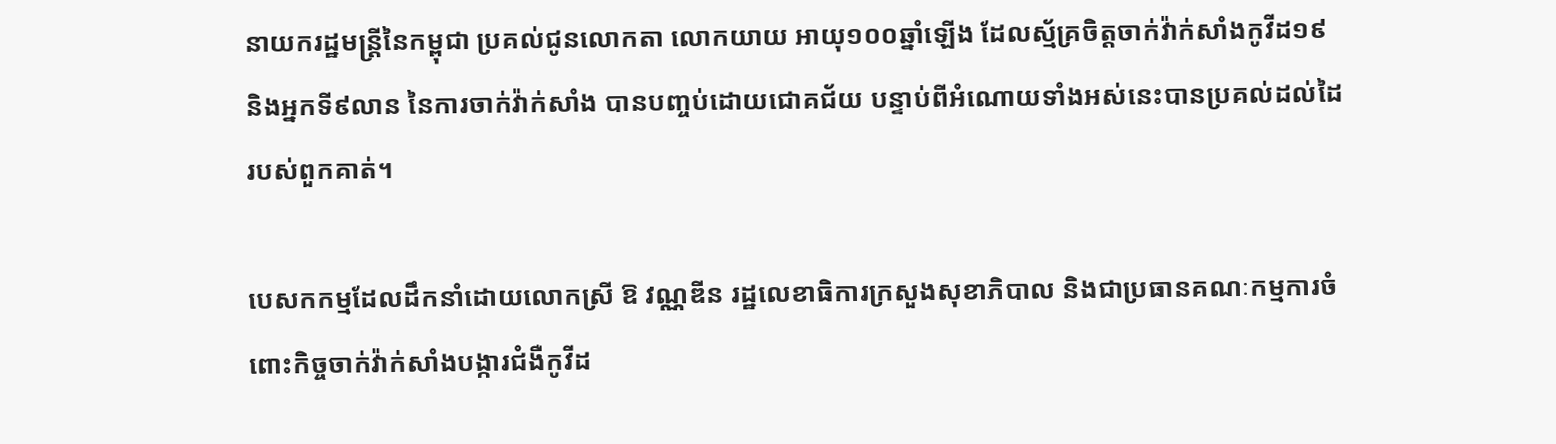នាយករដ្ឋមន្ដ្រីនៃកម្ពុជា ប្រគល់ជូនលោកតា លោកយាយ អាយុ១០០ឆ្នាំឡើង ដែលស្ម័គ្រចិត្តចាក់វ៉ាក់សាំងកូវីដ១៩ និងអ្នកទី៩លាន នៃការចាក់វ៉ាក់សាំង បានបញ្ចប់ដោយជោគជ័យ បន្ទាប់ពីអំណោយទាំងអស់នេះបានប្រគល់ដល់ដៃរបស់ពួកគាត់។

បេសកកម្មដែលដឹកនាំដោយលោកស្រី ឱ វណ្ណឌីន រដ្ឋលេខាធិការក្រសួងសុខាភិបាល និងជាប្រធានគណៈកម្មការចំពោះកិច្ចចាក់វ៉ាក់សាំងបង្ការជំងឺកូវីដ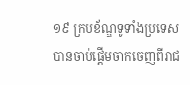១៩ ក្របខ័ណ្ឌទូទាំងប្រទេស បានចាប់ផ្ដើមចាកចេញពីរាជ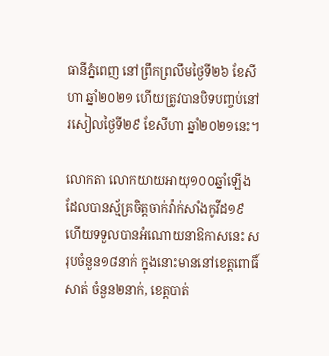ធានីភ្នំពេញ នៅព្រឹកព្រលឹមថ្ងៃទី២៦ ខែសីហា ឆ្នាំ២០២១ ហើយត្រូវបានបិទបញ្ចប់នៅរសៀលថ្ងៃទី២៩ ខែសីហា ឆ្នាំ២០២១នេះ។

លោកតា លោកយាយអាយុ១០០ឆ្នាំឡើង ដែលបានស្ម័គ្រចិត្តចាក់វ៉ាក់សាំងកូវីដ១៩ ហើយទទួលបានអំណោយនាឱកាសនេះ សរុបចំនួន១៨នាក់ ក្នុងនោះមាននៅខេត្តពោធិ៍សាត់ ចំនួន២នាក់, ខេត្តបាត់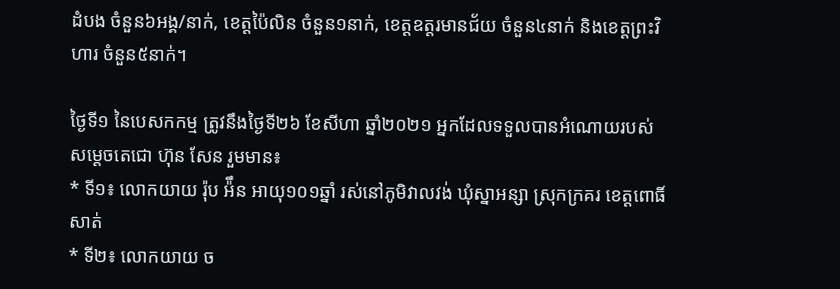ដំបង ចំនួន៦អង្គ/នាក់, ខេត្តប៉ៃលិន ចំនួន១នាក់, ខេត្តឧត្តរមានជ័យ ចំនួន៤នាក់ និងខេត្តព្រះវិហារ ចំនួន៥នាក់។

ថ្ងៃទី១ នៃបេសកកម្ម ត្រូវនឹងថ្ងៃទី២៦ ខែសីហា ឆ្នាំ២០២១ អ្នកដែលទទួលបានអំណោយរបស់សម្ដេចតេជោ ហ៊ុន សែន រួមមាន៖
* ទី១៖ លោកយាយ រ៉ុប អ៉ឹន អាយុ១០១ឆ្នាំ រស់នៅភូមិវាលវង់ ឃុំស្នាអន្សា ស្រុកក្រគរ ខេត្តពោធិ៍សាត់
* ទី២៖ លោកយាយ ច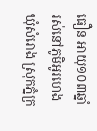ធឿន អាយុ១០៣ឆ្នាំ រស់នៅភូមិអូរហេង ឃុំសំរោង ស្រុកភ្នំក្រ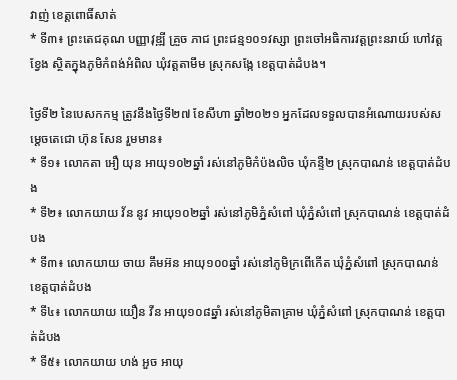វាញ់ ខេត្តពោធិ៍សាត់
* ទី៣៖ ព្រះតេជគុណ បញ្ញាវុឌ្ឍី គ្រួច ភាជ ព្រះជន្ម១០១វស្សា ព្រះចៅអធិការវត្តព្រះនរាយ៍ ហៅវត្តខ្វែង ស្ថិតក្នុងភូមិកំពង់អំពិល ឃុំវត្តតាមឹម ស្រុកសង្កែ ខេត្តបាត់ដំបង។

ថ្ងៃទី២ នៃបេសកកម្ម ត្រូវនឹងថ្ងៃទី២៧ ខែសីហា ឆ្នាំ២០២១ អ្នកដែលទទួលបានអំណោយរបស់សម្ដេចតេជោ ហ៊ុន សែន រួមមាន៖
* ទី១៖ លោកតា អឿ យុន អាយុ១០២ឆ្នាំ រស់នៅភូមិកំប៉ងលិច ឃុំកន្ទឺ២ ស្រុកបាណន់ ខេត្តបាត់ដំបង
* ទី២៖ លោកយាយ វ័ន នូវ អាយុ១០២ឆ្នាំ រស់នៅភូមិភ្នំសំពៅ ឃុំភ្នំសំពៅ ស្រុកបាណន់ ខេត្តបាត់ដំបង
* ទី៣៖ លោកយាយ ចាយ គឹមអ៊ន អាយុ១០០ឆ្នាំ រស់នៅភូមិក្រពើកើត ឃុំភ្នំសំពៅ ស្រុកបាណន់ ខេត្តបាត់ដំបង
* ទី៤៖ លោកយាយ យឿន វីន អាយុ១០៨ឆ្នាំ រស់នៅភូមិតាគ្រាម ឃុំភ្នំសំពៅ ស្រុកបាណន់ ខេត្តបាត់ដំបង
* ទី៥៖ លោកយាយ ហង់ អួច អាយុ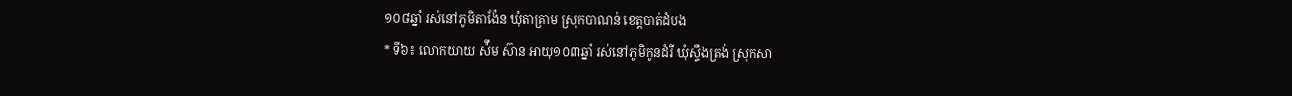១០៨ឆ្នាំ រស់នៅភូមិតាង៉ែន ឃុំតាគ្រាម ស្រុកបាណន់ ខេត្តបាត់ដំបង
* ទី៦៖ លោកយាយ ស៉ឹម ស៊ាន អាយុ១០៣ឆ្នាំ រស់នៅភូមិកូនដំរី ឃុំស្ទឹងត្រង់ ស្រុកសា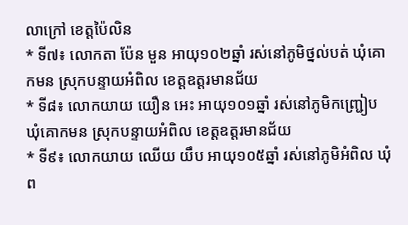លាក្រៅ ខេត្តប៉ៃលិន
* ទី៧៖ លោកតា ប៉ែន មួន អាយុ១០២ឆ្នាំ រស់នៅភូមិថ្នល់បត់ ឃុំគោកមន ស្រុកបន្ទាយអំពិល ខេត្តឧត្តរមានជ័យ
* ទី៨៖ លោកយាយ យឿន អេះ អាយុ១០១ឆ្នាំ រស់នៅភូមិកញ្ជ្រៀប ឃុំគោកមន ស្រុកបន្ទាយអំពិល ខេត្តឧត្តរមានជ័យ
* ទី៩៖ លោកយាយ ឈើយ យឹប អាយុ១០៥ឆ្នាំ រស់នៅភូមិអំពិល ឃុំព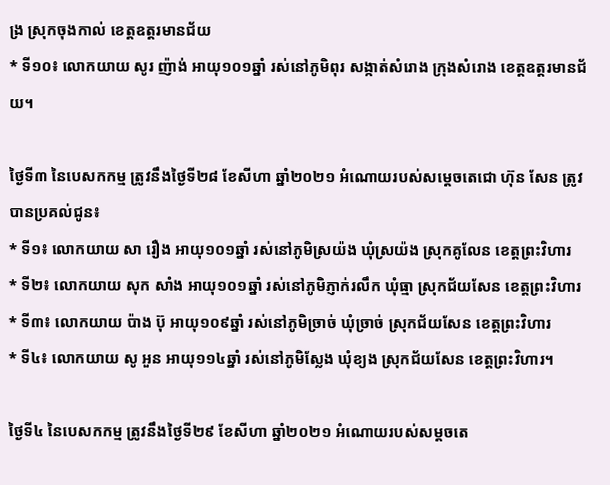ង្រ ស្រុកចុងកាល់ ខេត្តឧត្តរមានជ័យ
* ទី១០៖ លោកយាយ សូរ ញ៉ាង់ អាយុ១០១ឆ្នាំ រស់នៅភូមិពុរ សង្កាត់សំរោង ក្រុងសំរោង ខេត្តឧត្ដរមានជ័យ។

ថ្ងៃទី៣ នៃបេសកកម្ម ត្រូវនឹងថ្ងៃទី២៨ ខែសីហា ឆ្នាំ២០២១ អំណោយរបស់សម្ដេចតេជោ ហ៊ុន សែន ត្រូវបានប្រគល់ជូន៖
* ទី១៖ លោកយាយ សា រឿង អាយុ១០១ឆ្នាំ រស់នៅភូមិស្រយ៉ង ឃុំស្រយ៉ង ស្រុកគូលែន ខេត្តព្រះវិហារ
* ទី២៖ លោកយាយ សុក សាំង អាយុ១០១ឆ្នាំ រស់នៅភូមិភ្ញាក់រលឹក ឃុំធ្មា ស្រុកជ័យសែន ខេត្តព្រះវិហារ
* ទី៣៖ លោកយាយ ប៉ាង ប៊ុ អាយុ១០៩ឆ្នាំ រស់នៅភូមិច្រាច់ ឃុំច្រាច់ ស្រុកជ័យសែន ខេត្ដព្រះវិហារ
* ទី៤៖ លោកយាយ សូ អួន អាយុ១១៤ឆ្នាំ រស់នៅភូមិស្លែង ឃុំខ្យង ស្រុកជ័យសែន ខេត្តព្រះវិហារ។

ថ្ងៃទី៤ នៃបេសកកម្ម ត្រូវនឹងថ្ងៃទី២៩ ខែសីហា ឆ្នាំ២០២១ អំណោយរបស់សម្ដចតេ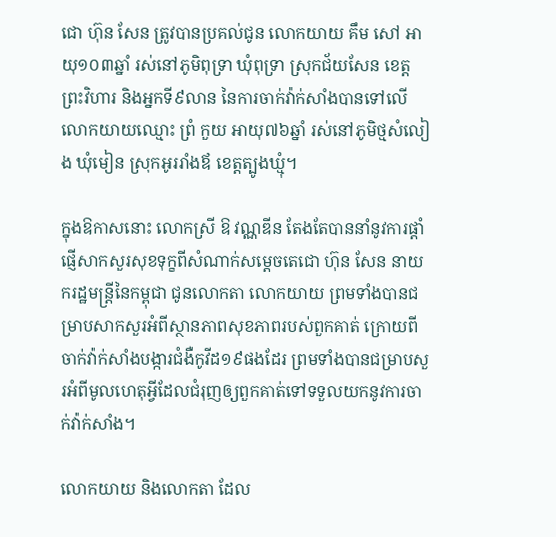ជោ ហ៊ុន សែន ត្រូវបានប្រគល់ជូន លោកយាយ គឹម សៅ អាយុ១០៣ឆ្នាំ រស់នៅភូមិពុទ្រា ឃុំពុទ្រា ស្រុកជ័យសែន ខេត្តព្រះវិហារ និងអ្នកទី៩លាន នៃការចាក់វ៉ាក់សាំងបានទៅលើលោកយាយឈ្មោះ ព្រំ កួយ អាយុ៧៦ឆ្នាំ រស់នៅភូមិថ្មសំលៀង ឃុំមៀន ស្រុកអូររាំងឪ ខេត្តត្បូងឃ្មុំ។

ក្នុងឱកាសនោះ លោកស្រី ឱ វណ្ណឌីន តែងតែបាននាំនូវការផ្ដាំផ្ញើសាកសួរសុខទុក្ខពីសំណាក់សម្ដេចតេជោ ហ៊ុន សែន នាយករដ្ឋមន្ដ្រីនៃកម្ពុជា ជូនលោកតា លោកយាយ ព្រមទាំងបានជម្រាបសាកសួរអំពីស្ថានភាពសុខភាពរបស់ពួកគាត់ ក្រោយពីចាក់វ៉ាក់សាំងបង្ការជំងឺកូវីដ១៩ផងដែរ ព្រមទាំងបានជម្រាបសួរអំពីមូលហេតុអ្វីដែលជំរុញឲ្យពួកគាត់ទៅទទួលយកនូវការចាក់វ៉ាក់សាំង។

លោកយាយ និងលោកតា ដែល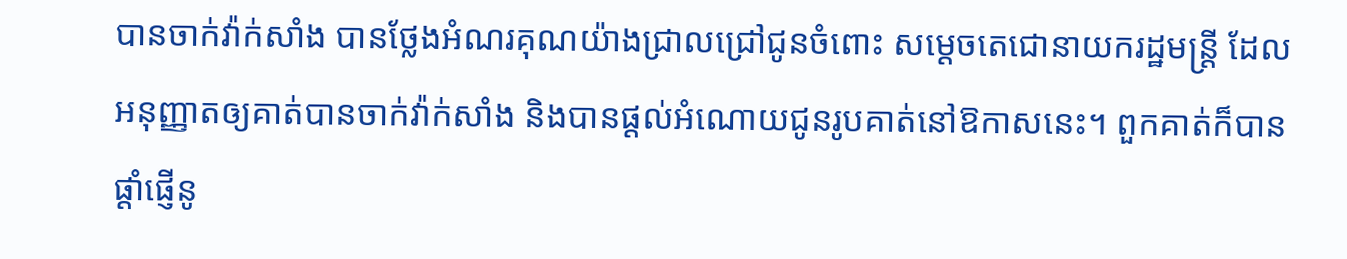បានចាក់វ៉ាក់សាំង បានថ្លែងអំណរគុណយ៉ាងជ្រាលជ្រៅជូនចំពោះ សម្ដេចតេជោនាយករដ្ឋមន្ដ្រី ដែលអនុញ្ញាតឲ្យគាត់បានចាក់វ៉ាក់សាំង និងបានផ្ដល់អំណោយជូនរូបគាត់នៅឱកាសនេះ។ ពួកគាត់ក៏បានផ្ដាំផ្ញើនូ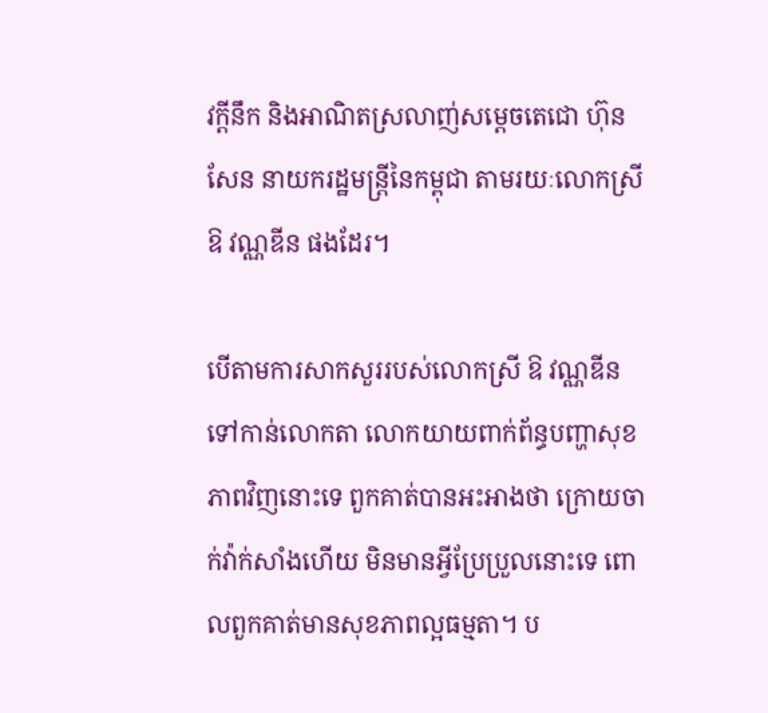វក្ដីនឹក និងអាណិតស្រលាញ់សម្ដេចតេជោ ហ៊ុន សែន នាយករដ្ឋមន្ដ្រីនៃកម្ពុជា តាមរយៈលោកស្រី ឱ វណ្ណឌីន ផងដែរ។

បើតាមការសាកសួររបស់លោកស្រី ឱ វណ្ណឌីន ទៅកាន់លោកតា លោកយាយពាក់ព័ន្ធបញ្ហាសុខភាពវិញនោះទេ ពួកគាត់បានអះអាងថា ក្រោយចាក់វ៉ាក់សាំងហើយ មិនមានអ្វីប្រែប្រួលនោះទេ ពោលពួកគាត់មានសុខភាពល្អធម្មតា។ ប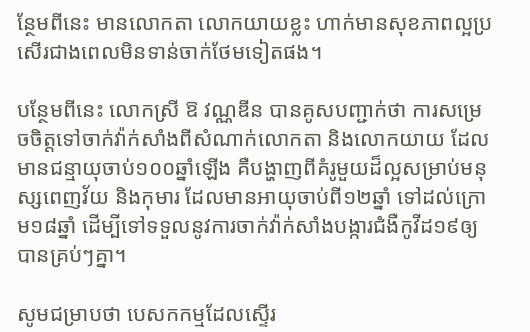ន្ថែមពីនេះ មានលោកតា លោកយាយខ្លះ ហាក់មានសុខភាពល្អប្រសើរជាងពេលមិនទាន់ចាក់ថែមទៀតផង។

បន្ថែមពីនេះ លោកស្រី ឱ វណ្ណឌីន បានគូសបញ្ជាក់ថា ការសម្រេចចិត្តទៅចាក់វ៉ាក់សាំងពីសំណាក់លោកតា និងលោកយាយ ដែលមានជន្មាយុចាប់១០០ឆ្នាំឡើង គឺបង្ហាញពីគំរូមួយដ៏ល្អសម្រាប់មនុស្សពេញវ័យ និងកុមារ ដែលមានអាយុចាប់ពី១២ឆ្នាំ ទៅដល់ក្រោម១៨ឆ្នាំ ដើម្បីទៅទទួលនូវការចាក់វ៉ាក់សាំងបង្ការជំងឺកូវីដ១៩ឲ្យបានគ្រប់ៗគ្នា។

សូមជម្រាបថា បេសកកម្មដែលស្ទើរ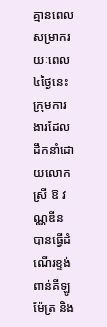គ្មានពេលសម្រាករយៈពេល៤ថ្ងៃនេះ ក្រុមការងារដែលដឹកនាំដោយលោកស្រី ឱ វណ្ណឌីន បានធ្វើដំណើរខ្ទង់ពាន់គីឡូម៉ែត្រ និង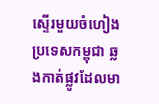ស្ទើរមួយចំហៀងប្រទេសកម្ពុជា ឆ្លងកាត់ផ្លូវដែលមា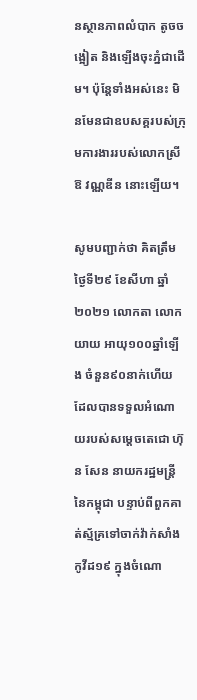នស្ថានភាពលំបាក តូចចង្អៀត និងឡើងចុះភ្នំជាដើម។ ប៉ុន្ដែទាំងអស់នេះ មិនមែនជាឧបសគ្គរបស់ក្រុមការងាររបស់លោកស្រី ឱ វណ្ណឌីន នោះឡើយ។

សូមបញ្ជាក់ថា គិតត្រឹមថ្ងៃទី២៩ ខែសីហា ឆ្នាំ២០២១ លោកតា លោកយាយ អាយុ១០០ឆ្នាំឡើង ចំនួន៩០នាក់ហើយ ដែលបានទទួលអំណោយរបស់សម្ដេចតេជោ ហ៊ុន សែន នាយករដ្ឋមន្ដ្រីនៃកម្ពុជា បន្ទាប់ពីពួកគាត់ស្ម័គ្រទៅចាក់វ៉ាក់សាំងកូវីដ១៩ ក្នុងចំណោ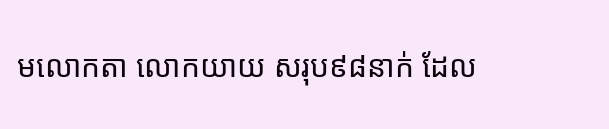មលោកតា លោកយាយ សរុប៩៨នាក់ ដែល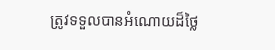ត្រូវទទួលបានអំណោយដ៏ថ្លៃ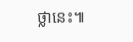ថ្លានេះ៕